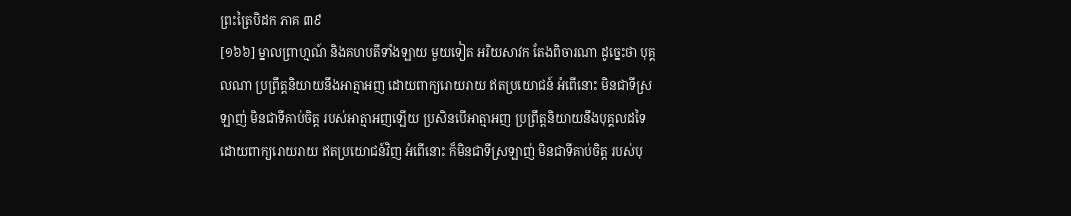ព្រះត្រៃបិដក ភាគ ៣៩
[១៦៦] ម្នាលព្រាហ្មណ៍ និងគហបតីទាំងឡាយ មួយទៀត អរិយសាវក តែងពិចារណា ដូច្នេះថា បុគ្គលណា ប្រព្រឹត្តនិយាយនឹងអាត្មាអញ ដោយពាក្យរោយរាយ ឥតប្រយោជន៍ អំពើនោះ មិនជាទីស្រឡាញ់ មិនជាទីគាប់ចិត្ត របស់អាត្មាអញឡើយ ប្រសិនបើអាត្មាអញ ប្រព្រឹត្តនិយាយនឹងបុគ្គលដទៃ ដោយពាក្យរោយរាយ ឥតប្រយោជន៍វិញ អំពើនោះ ក៏មិនជាទីស្រឡាញ់ មិនជាទីគាប់ចិត្ត របស់បុ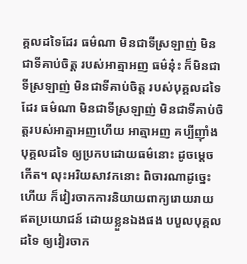គ្គលដទៃដែរ ធម៌ណា មិនជាទីស្រឡាញ់ មិនជាទីគាប់ចិត្ត របស់អាត្មាអញ ធម៌នុ៎ះ ក៏មិនជាទីស្រឡាញ់ មិនជាទីគាប់ចិត្ត របស់បុគ្គលដទៃដែរ ធម៌ណា មិនជាទីស្រឡាញ់ មិនជាទីគាប់ចិត្តរបស់អាត្មាអញហើយ អាត្មាអញ គប្បីញ៉ាំងបុគ្គលដទៃ ឲ្យប្រកបដោយធម៌នោះ ដូចម្ដេចកើត។ លុះអរិយសាវកនោះ ពិចារណាដូច្នេះហើយ ក៏វៀរចាកការនិយាយពាក្យរោយរាយ ឥតប្រយោជន៍ ដោយខ្លួនឯងផង បបួលបុគ្គលដទៃ ឲ្យវៀរចាក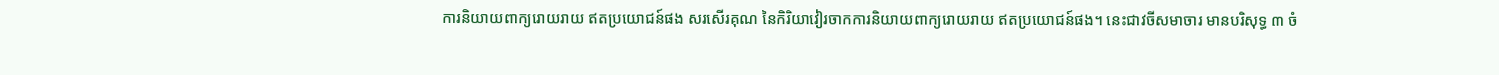ការនិយាយពាក្យរោយរាយ ឥតប្រយោជន៍ផង សរសើរគុណ នៃកិរិយាវៀរចាកការនិយាយពាក្យរោយរាយ ឥតប្រយោជន៍ផង។ នេះជាវចីសមាចារ មានបរិសុទ្ធ ៣ ចំ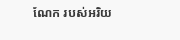ណែក របស់អរិយ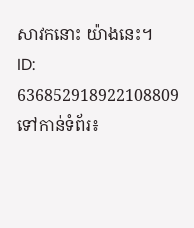សាវកនោះ យ៉ាងនេះ។
ID: 636852918922108809
ទៅកាន់ទំព័រ៖